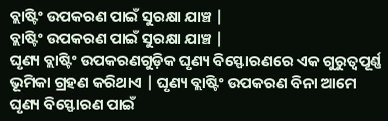ବ୍ଲାଷ୍ଟିଂ ଉପକରଣ ପାଇଁ ସୁରକ୍ଷା ଯାଞ୍ଚ |
ବ୍ଲାଷ୍ଟିଂ ଉପକରଣ ପାଇଁ ସୁରକ୍ଷା ଯାଞ୍ଚ |
ଘୃଣ୍ୟ ବ୍ଲାଷ୍ଟିଂ ଉପକରଣଗୁଡ଼ିକ ଘୃଣ୍ୟ ବିସ୍ଫୋରଣରେ ଏକ ଗୁରୁତ୍ୱପୂର୍ଣ୍ଣ ଭୂମିକା ଗ୍ରହଣ କରିଥାଏ | ଘୃଣ୍ୟ ବ୍ଲାଷ୍ଟିଂ ଉପକରଣ ବିନା ଆମେ ଘୃଣ୍ୟ ବିସ୍ଫୋରଣ ପାଇଁ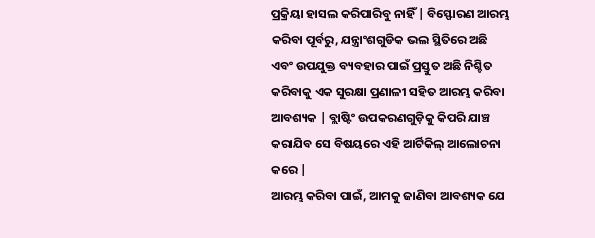ପ୍ରକ୍ରିୟା ହାସଲ କରିପାରିବୁ ନାହିଁ | ବିସ୍ଫୋରଣ ଆରମ୍ଭ କରିବା ପୂର୍ବରୁ, ଯନ୍ତ୍ରାଂଶଗୁଡିକ ଭଲ ସ୍ଥିତିରେ ଅଛି ଏବଂ ଉପଯୁକ୍ତ ବ୍ୟବହାର ପାଇଁ ପ୍ରସ୍ତୁତ ଅଛି ନିଶ୍ଚିତ କରିବାକୁ ଏକ ସୁରକ୍ଷା ପ୍ରଣାଳୀ ସହିତ ଆରମ୍ଭ କରିବା ଆବଶ୍ୟକ | ବ୍ଲାଷ୍ଟିଂ ଉପକରଣଗୁଡ଼ିକୁ କିପରି ଯାଞ୍ଚ କରାଯିବ ସେ ବିଷୟରେ ଏହି ଆର୍ଟିକିଲ୍ ଆଲୋଚନା କରେ |
ଆରମ୍ଭ କରିବା ପାଇଁ, ଆମକୁ ଜାଣିବା ଆବଶ୍ୟକ ଯେ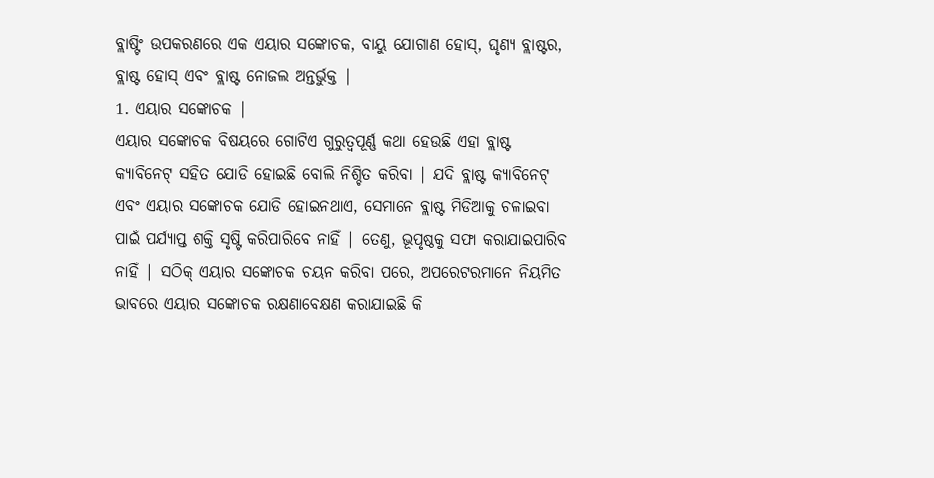ବ୍ଲାଷ୍ଟିଂ ଉପକରଣରେ ଏକ ଏୟାର ସଙ୍କୋଚକ, ବାୟୁ ଯୋଗାଣ ହୋସ୍, ଘୃଣ୍ୟ ବ୍ଲାଷ୍ଟର, ବ୍ଲାଷ୍ଟ ହୋସ୍ ଏବଂ ବ୍ଲାଷ୍ଟ ନୋଜଲ ଅନ୍ତର୍ଭୁକ୍ତ |
1. ଏୟାର ସଙ୍କୋଚକ |
ଏୟାର ସଙ୍କୋଚକ ବିଷୟରେ ଗୋଟିଏ ଗୁରୁତ୍ୱପୂର୍ଣ୍ଣ କଥା ହେଉଛି ଏହା ବ୍ଲାଷ୍ଟ କ୍ୟାବିନେଟ୍ ସହିତ ଯୋଡି ହୋଇଛି ବୋଲି ନିଶ୍ଚିତ କରିବା | ଯଦି ବ୍ଲାଷ୍ଟ କ୍ୟାବିନେଟ୍ ଏବଂ ଏୟାର ସଙ୍କୋଚକ ଯୋଡି ହୋଇନଥାଏ, ସେମାନେ ବ୍ଲାଷ୍ଟ ମିଡିଆକୁ ଚଳାଇବା ପାଇଁ ପର୍ଯ୍ୟାପ୍ତ ଶକ୍ତି ସୃଷ୍ଟି କରିପାରିବେ ନାହିଁ | ତେଣୁ, ଭୂପୃଷ୍ଠକୁ ସଫା କରାଯାଇପାରିବ ନାହିଁ | ସଠିକ୍ ଏୟାର ସଙ୍କୋଚକ ଚୟନ କରିବା ପରେ, ଅପରେଟରମାନେ ନିୟମିତ ଭାବରେ ଏୟାର ସଙ୍କୋଚକ ରକ୍ଷଣାବେକ୍ଷଣ କରାଯାଇଛି କି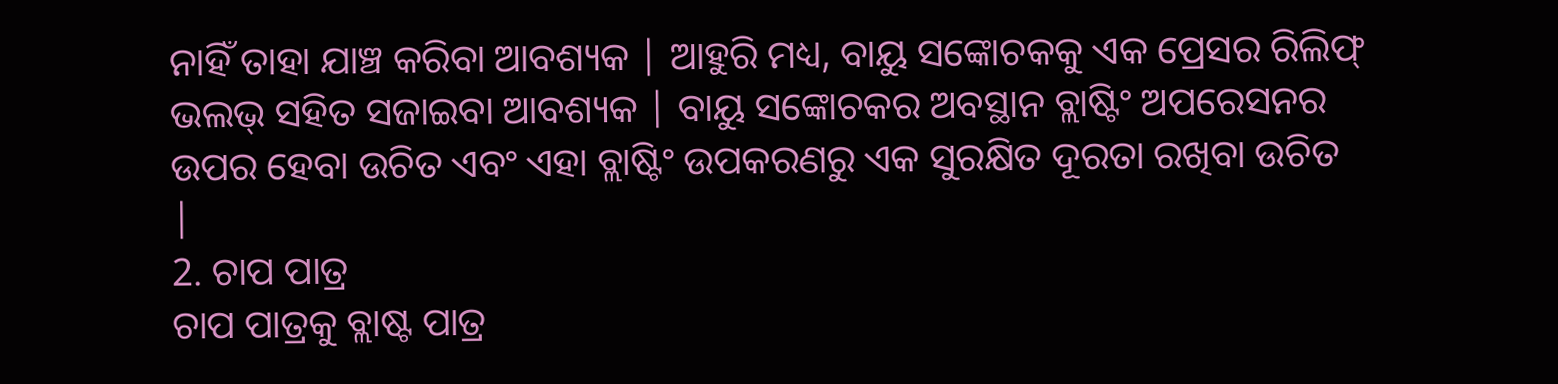ନାହିଁ ତାହା ଯାଞ୍ଚ କରିବା ଆବଶ୍ୟକ | ଆହୁରି ମଧ୍ୟ, ବାୟୁ ସଙ୍କୋଚକକୁ ଏକ ପ୍ରେସର ରିଲିଫ୍ ଭଲଭ୍ ସହିତ ସଜାଇବା ଆବଶ୍ୟକ | ବାୟୁ ସଙ୍କୋଚକର ଅବସ୍ଥାନ ବ୍ଲାଷ୍ଟିଂ ଅପରେସନର ଉପର ହେବା ଉଚିତ ଏବଂ ଏହା ବ୍ଲାଷ୍ଟିଂ ଉପକରଣରୁ ଏକ ସୁରକ୍ଷିତ ଦୂରତା ରଖିବା ଉଚିତ |
2. ଚାପ ପାତ୍ର
ଚାପ ପାତ୍ରକୁ ବ୍ଲାଷ୍ଟ ପାତ୍ର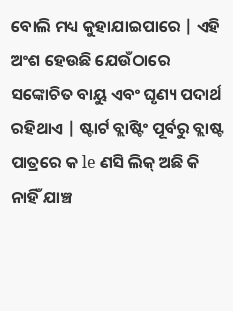ବୋଲି ମଧ୍ୟ କୁହାଯାଇପାରେ | ଏହି ଅଂଶ ହେଉଛି ଯେଉଁଠାରେ ସଙ୍କୋଚିତ ବାୟୁ ଏବଂ ଘୃଣ୍ୟ ପଦାର୍ଥ ରହିଥାଏ | ଷ୍ଟାର୍ଟ ବ୍ଲାଷ୍ଟିଂ ପୂର୍ବରୁ ବ୍ଲାଷ୍ଟ ପାତ୍ରରେ କ le ଣସି ଲିକ୍ ଅଛି କି ନାହିଁ ଯାଞ୍ଚ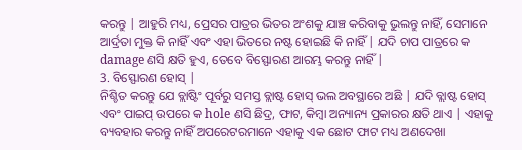କରନ୍ତୁ | ଆହୁରି ମଧ୍ୟ, ପ୍ରେସର ପାତ୍ରର ଭିତର ଅଂଶକୁ ଯାଞ୍ଚ କରିବାକୁ ଭୁଲନ୍ତୁ ନାହିଁ, ସେମାନେ ଆର୍ଦ୍ରତା ମୁକ୍ତ କି ନାହିଁ ଏବଂ ଏହା ଭିତରେ ନଷ୍ଟ ହୋଇଛି କି ନାହିଁ | ଯଦି ଚାପ ପାତ୍ରରେ କ damage ଣସି କ୍ଷତି ହୁଏ, ତେବେ ବିସ୍ଫୋରଣ ଆରମ୍ଭ କରନ୍ତୁ ନାହିଁ |
3. ବିସ୍ଫୋରଣ ହୋସ୍ |
ନିଶ୍ଚିତ କରନ୍ତୁ ଯେ ବ୍ଲାଷ୍ଟିଂ ପୂର୍ବରୁ ସମସ୍ତ ବ୍ଲାଷ୍ଟ ହୋସ୍ ଭଲ ଅବସ୍ଥାରେ ଅଛି | ଯଦି ବ୍ଲାଷ୍ଟ ହୋସ୍ ଏବଂ ପାଇପ୍ ଉପରେ କ hole ଣସି ଛିଦ୍ର, ଫାଟ, କିମ୍ବା ଅନ୍ୟାନ୍ୟ ପ୍ରକାରର କ୍ଷତି ଥାଏ | ଏହାକୁ ବ୍ୟବହାର କରନ୍ତୁ ନାହିଁ ଅପରେଟରମାନେ ଏହାକୁ ଏକ ଛୋଟ ଫାଟ ମଧ୍ୟ ଅଣଦେଖା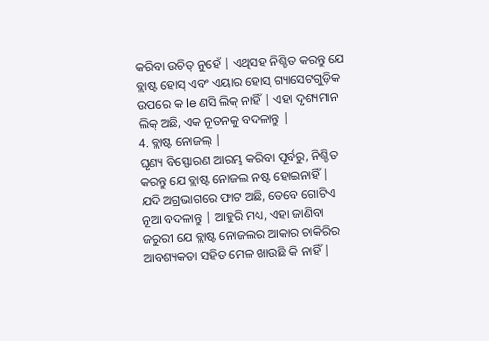କରିବା ଉଚିତ୍ ନୁହେଁ | ଏଥିସହ ନିଶ୍ଚିତ କରନ୍ତୁ ଯେ ବ୍ଲାଷ୍ଟ ହୋସ୍ ଏବଂ ଏୟାର ହୋସ୍ ଗ୍ୟାସେଟଗୁଡ଼ିକ ଉପରେ କ le ଣସି ଲିକ୍ ନାହିଁ | ଏହା ଦୃଶ୍ୟମାନ ଲିକ୍ ଅଛି, ଏକ ନୂତନକୁ ବଦଳାନ୍ତୁ |
4. ବ୍ଲାଷ୍ଟ ନୋଜଲ୍ |
ଘୃଣ୍ୟ ବିସ୍ଫୋରଣ ଆରମ୍ଭ କରିବା ପୂର୍ବରୁ, ନିଶ୍ଚିତ କରନ୍ତୁ ଯେ ବ୍ଲାଷ୍ଟ ନୋଜଲ ନଷ୍ଟ ହୋଇନାହିଁ | ଯଦି ଅଗ୍ରଭାଗରେ ଫାଟ ଅଛି, ତେବେ ଗୋଟିଏ ନୂଆ ବଦଳାନ୍ତୁ | ଆହୁରି ମଧ୍ୟ, ଏହା ଜାଣିବା ଜରୁରୀ ଯେ ବ୍ଲାଷ୍ଟ ନୋଜଲର ଆକାର ଚାକିରିର ଆବଶ୍ୟକତା ସହିତ ମେଳ ଖାଉଛି କି ନାହିଁ |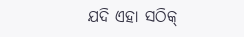ଯଦି ଏହା ସଠିକ୍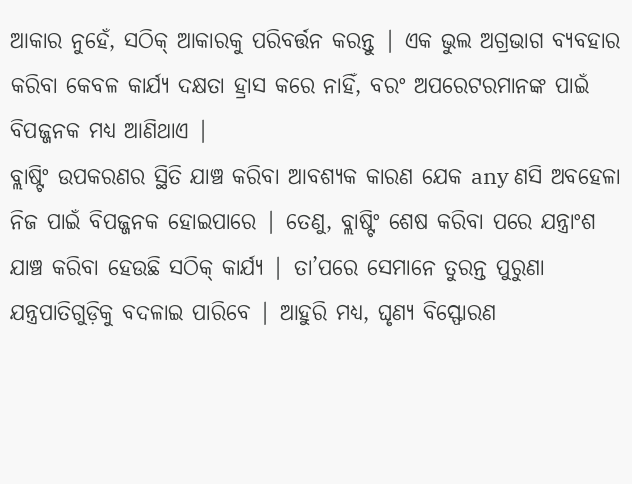ଆକାର ନୁହେଁ, ସଠିକ୍ ଆକାରକୁ ପରିବର୍ତ୍ତନ କରନ୍ତୁ | ଏକ ଭୁଲ ଅଗ୍ରଭାଗ ବ୍ୟବହାର କରିବା କେବଳ କାର୍ଯ୍ୟ ଦକ୍ଷତା ହ୍ରାସ କରେ ନାହିଁ, ବରଂ ଅପରେଟରମାନଙ୍କ ପାଇଁ ବିପଜ୍ଜନକ ମଧ୍ୟ ଆଣିଥାଏ |
ବ୍ଲାଷ୍ଟିଂ ଉପକରଣର ସ୍ଥିତି ଯାଞ୍ଚ କରିବା ଆବଶ୍ୟକ କାରଣ ଯେକ any ଣସି ଅବହେଳା ନିଜ ପାଇଁ ବିପଜ୍ଜନକ ହୋଇପାରେ | ତେଣୁ, ବ୍ଲାଷ୍ଟିଂ ଶେଷ କରିବା ପରେ ଯନ୍ତ୍ରାଂଶ ଯାଞ୍ଚ କରିବା ହେଉଛି ସଠିକ୍ କାର୍ଯ୍ୟ | ତା’ପରେ ସେମାନେ ତୁରନ୍ତ ପୁରୁଣା ଯନ୍ତ୍ରପାତିଗୁଡ଼ିକୁ ବଦଳାଇ ପାରିବେ | ଆହୁରି ମଧ୍ୟ, ଘୃଣ୍ୟ ବିସ୍ଫୋରଣ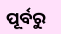ପୂର୍ବରୁ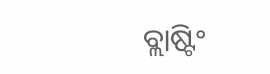ବ୍ଲାଷ୍ଟିଂ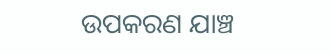ଉପକରଣ ଯାଞ୍ଚ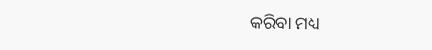କରିବା ମଧ୍ୟ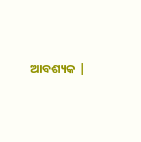ଆବଶ୍ୟକ |